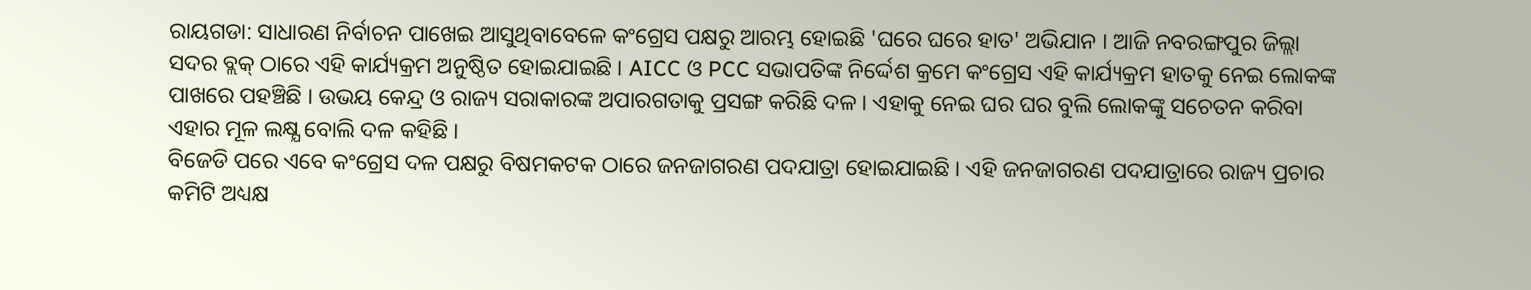ରାୟଗଡା: ସାଧାରଣ ନିର୍ବାଚନ ପାଖେଇ ଆସୁଥିବାବେଳେ କଂଗ୍ରେସ ପକ୍ଷରୁ ଆରମ୍ଭ ହୋଇଛି 'ଘରେ ଘରେ ହାତ' ଅଭିଯାନ । ଆଜି ନବରଙ୍ଗପୁର ଜିଲ୍ଲା ସଦର ବ୍ଲକ୍ ଠାରେ ଏହି କାର୍ଯ୍ୟକ୍ରମ ଅନୁଷ୍ଠିତ ହୋଇଯାଇଛି । AICC ଓ PCC ସଭାପତିଙ୍କ ନିର୍ଦ୍ଦେଶ କ୍ରମେ କଂଗ୍ରେସ ଏହି କାର୍ଯ୍ୟକ୍ରମ ହାତକୁ ନେଇ ଲୋକଙ୍କ ପାଖରେ ପହଞ୍ଚିଛି । ଉଭୟ କେନ୍ଦ୍ର ଓ ରାଜ୍ୟ ସରାକାରଙ୍କ ଅପାରଗତାକୁ ପ୍ରସଙ୍ଗ କରିଛି ଦଳ । ଏହାକୁ ନେଇ ଘର ଘର ବୁଲି ଲୋକଙ୍କୁ ସଚେତନ କରିବା ଏହାର ମୂଳ ଲକ୍ଷ୍ଯ ବୋଲି ଦଳ କହିଛି ।
ବିଜେଡି ପରେ ଏବେ କଂଗ୍ରେସ ଦଳ ପକ୍ଷରୁ ବିଷମକଟକ ଠାରେ ଜନଜାଗରଣ ପଦଯାତ୍ରା ହୋଇଯାଇଛି । ଏହି ଜନଜାଗରଣ ପଦଯାତ୍ରାରେ ରାଜ୍ୟ ପ୍ରଚାର କମିଟି ଅଧ୍ୟକ୍ଷ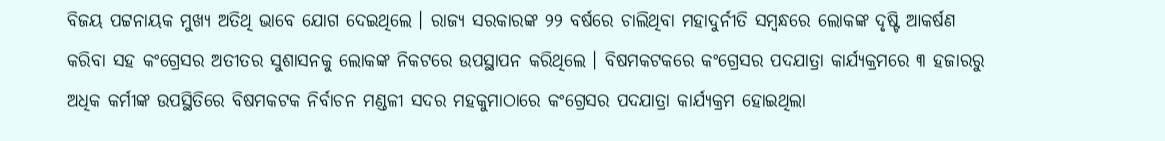ବିଜୟ ପଟ୍ଟନାୟକ ମୁଖ୍ୟ ଅତିଥି ଭାବେ ଯୋଗ ଦେଇଥିଲେ । ରାଜ୍ୟ ସରକାରଙ୍କ ୨୨ ବର୍ଷରେ ଚାଲିଥିବା ମହାଦୁର୍ନୀତି ସମ୍ବନ୍ଧରେ ଲୋକଙ୍କ ଦୃଷ୍ଟି ଆକର୍ଷଣ କରିବା ସହ କଂଗ୍ରେସର ଅତୀତର ସୁଶାସନକୁ ଲୋକଙ୍କ ନିକଟରେ ଉପସ୍ଥାପନ କରିଥିଲେ । ବିଷମକଟକରେ କଂଗ୍ରେସର ପଦଯାତ୍ରା କାର୍ଯ୍ୟକ୍ରମରେ ୩ ହଜାରରୁ ଅଧିକ କର୍ମୀଙ୍କ ଉପସ୍ଥିତିରେ ବିଷମକଟକ ନିର୍ବାଚନ ମଣ୍ଡଳୀ ସଦର ମହକୁମାଠାରେ କଂଗ୍ରେସର ପଦଯାତ୍ରା କାର୍ଯ୍ୟକ୍ରମ ହୋଇଥିଲା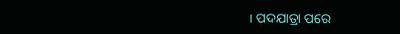। ପଦଯାତ୍ରା ପରେ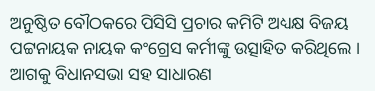ଅନୁଷ୍ଠିତ ବୌଠକରେ ପିସିସି ପ୍ରଚାର କମିଟି ଅଧ୍ୟକ୍ଷ ବିଜୟ ପଟ୍ଟନାୟକ ନାୟକ କଂଗ୍ରେସ କର୍ମୀଙ୍କୁ ଉତ୍ସାହିତ କରିଥିଲେ । ଆଗକୁ ବିଧାନସଭା ସହ ସାଧାରଣ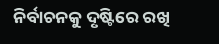ନିର୍ବାଚନକୁ ଦୃଷ୍ଟିରେ ରଖି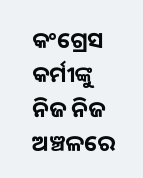କଂଗ୍ରେସ କର୍ମୀଙ୍କୁ ନିଜ ନିଜ ଅଞ୍ଚଳରେ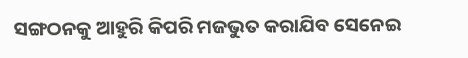ସଙ୍ଗଠନକୁ ଆହୁରି କିପରି ମଜଭୁତ କରାଯିବ ସେନେଇ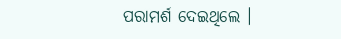ପରାମର୍ଶ ଦେଇଥିଲେ ।